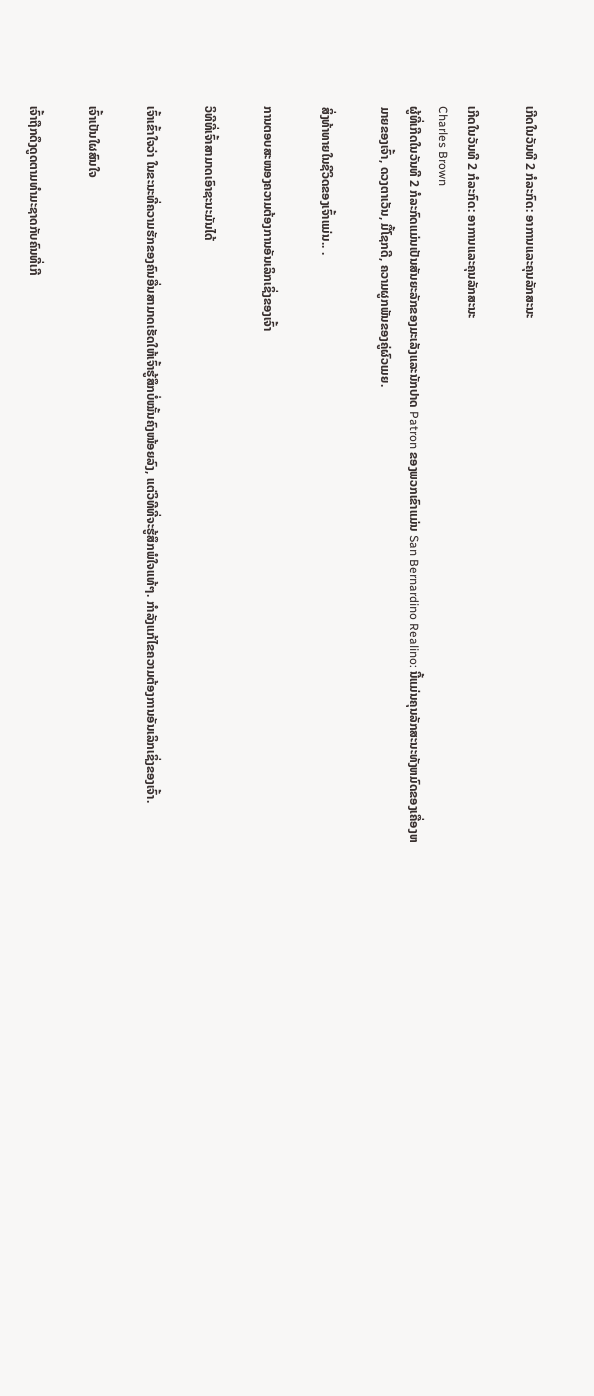ເກີດໃນວັນທີ 2 ກໍລະກົດ: ອາການແລະຄຸນລັກສະນະ

ເກີດໃນວັນທີ 2 ກໍລະກົດ: ອາການແລະຄຸນລັກສະນະ
Charles Brown
ຜູ້ທີ່ເກີດໃນວັນທີ 2 ກໍລະກົດແມ່ນເປັນສັນຍະລັກຂອງມະເລັງແລະນັກປາດ Patron ຂອງພວກເຂົາແມ່ນ San Bernardino Realino: ນີ້ແມ່ນຄຸນລັກສະນະທັງຫມົດຂອງເຄື່ອງຫມາຍຂອງເຈົ້າ, ດວງຕາເວັນ, ມື້ໂຊກດີ, ຄວາມຜູກພັນຂອງຄູ່ຜົວເມຍ.

ສິ່ງທ້າທາຍໃນຊີວິດຂອງເຈົ້າແມ່ນ.. .

ການຕອບສະໜອງຄວາມຕ້ອງການອັນເລິກເຊິ່ງຂອງເຈົ້າ

ວິທີທີ່ເຈົ້າສາມາດເອົາຊະນະມັນໄດ້

ເຈົ້າເຂົ້າໃຈວ່າ ໃນຂະນະທີ່ຄວາມຮັກຂອງຄົນອື່ນສາມາດເຮັດໃຫ້ເຈົ້າຮູ້ສຶກບໍ່ໝັ້ນຄົງໜ້ອຍລົງ, ແຕ່ວິທີທີ່ຈະຮູ້ສຶກພໍໃຈແທ້ໆ. ກໍາລັງແກ້ໄຂຄວາມຕ້ອງການອັນເລິກເຊິ່ງຂອງເຈົ້າ.

ເຈົ້າເປັນໃຜສົນໃຈ

ເຈົ້າຖືກດຶງດູດຕາມທໍາມະຊາດກັບຄົນທີ່ເກີ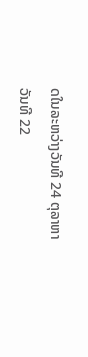ດໃນລະຫວ່າງວັນທີ 24 ຕຸລາຫາວັນທີ 22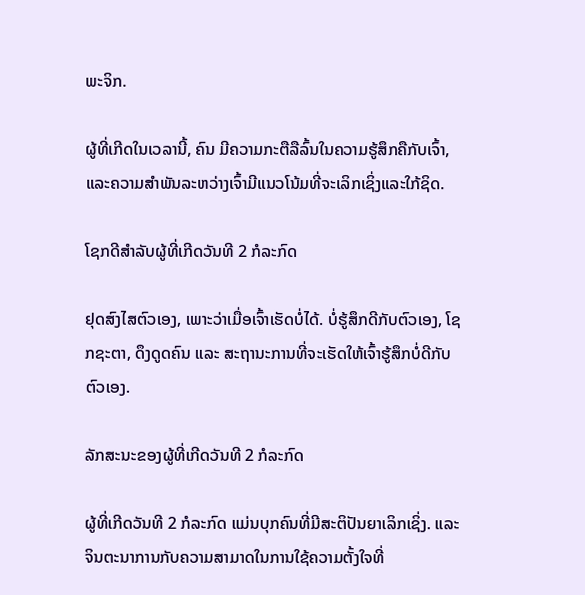ພະຈິກ.

ຜູ້ທີ່ເກີດໃນເວລານີ້, ຄົນ ມີຄວາມກະຕືລືລົ້ນໃນຄວາມຮູ້ສຶກຄືກັບເຈົ້າ, ແລະຄວາມສໍາພັນລະຫວ່າງເຈົ້າມີແນວໂນ້ມທີ່ຈະເລິກເຊິ່ງແລະໃກ້ຊິດ.

ໂຊກດີສໍາລັບຜູ້ທີ່ເກີດວັນທີ 2 ກໍລະກົດ

ຢຸດສົງໄສຕົວເອງ, ເພາະວ່າເມື່ອເຈົ້າເຮັດບໍ່ໄດ້. ບໍ່ຮູ້ສຶກດີກັບຕົວເອງ, ໂຊກຊະຕາ, ດຶງດູດຄົນ ແລະ ສະຖານະການທີ່ຈະເຮັດໃຫ້ເຈົ້າຮູ້ສຶກບໍ່ດີກັບຕົວເອງ.

ລັກສະນະຂອງຜູ້ທີ່ເກີດວັນທີ 2 ກໍລະກົດ

ຜູ້ທີ່ເກີດວັນທີ 2 ກໍລະກົດ ແມ່ນບຸກຄົນທີ່ມີສະຕິປັນຍາເລິກເຊິ່ງ. ແລະຈິນຕະນາການກັບຄວາມສາມາດໃນການໃຊ້ຄວາມຕັ້ງໃຈທີ່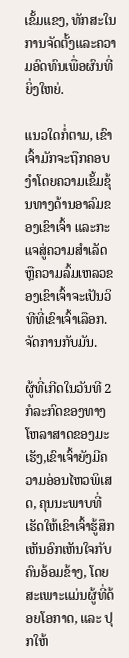ເຂັ້ມແຂງ, ທັກສະໃນການຈັດຕັ້ງແລະຄວາມອົດທົນເພື່ອຜົນທີ່ຍິ່ງໃຫຍ່.

ແນວໃດກໍ່ຕາມ, ເຂົາເຈົ້າມັກຈະຖືກຄອບງໍາໂດຍຄວາມເຂັ້ມຂຸ້ນທາງດ້ານອາລົມຂອງເຂົາເຈົ້າ ແລະກະແຈສູ່ຄວາມສໍາເລັດ ຫຼືຄວາມລົ້ມເຫລວຂອງເຂົາເຈົ້າຈະເປັນວິທີທີ່ເຂົາເຈົ້າເລືອກ. ຈັດການກັບມັນ.

ຜູ້ທີ່ເກີດໃນວັນທີ 2 ກໍລະກົດຂອງທາງໂຫລາສາດຂອງມະເຮັງ,ເຂົາເຈົ້າຍັງມີຄວາມອ່ອນໄຫວພິເສດ, ຄຸນນະພາບທີ່ເຮັດໃຫ້ເຂົາເຈົ້າຮູ້ສຶກເຫັນອົກເຫັນໃຈກັບຄົນອ້ອມຂ້າງ, ໂດຍສະເພາະແມ່ນຜູ້ທີ່ດ້ອຍໂອກາດ, ແລະ ປຸກໃຫ້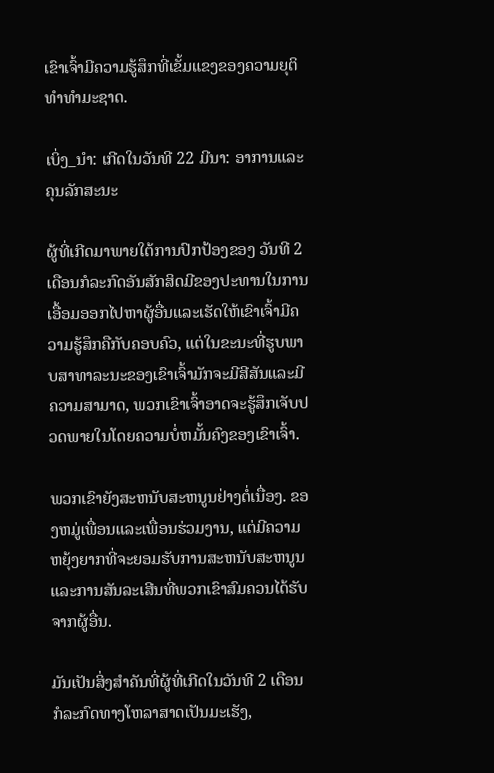ເຂົາເຈົ້າມີຄວາມຮູ້ສຶກທີ່ເຂັ້ມແຂງຂອງຄວາມຍຸຕິທໍາທໍາມະຊາດ.

ເບິ່ງ_ນຳ: ເກີດໃນວັນທີ 22 ມີນາ: ອາການແລະຄຸນລັກສະນະ

ຜູ້ທີ່ເກີດມາພາຍໃຕ້ການປົກປ້ອງຂອງ ວັນທີ 2 ເດືອນກໍລະກົດອັນສັກສິດມີຂອງປະທານໃນການເອື້ອມອອກໄປຫາຜູ້ອື່ນແລະເຮັດໃຫ້ເຂົາເຈົ້າມີຄວາມຮູ້ສຶກຄືກັບຄອບຄົວ, ແຕ່ໃນຂະນະທີ່ຮູບພາບສາທາລະນະຂອງເຂົາເຈົ້າມັກຈະມີສີສັນແລະມີຄວາມສາມາດ, ພວກເຂົາເຈົ້າອາດຈະຮູ້ສຶກເຈັບປວດພາຍໃນໂດຍຄວາມບໍ່ຫມັ້ນຄົງຂອງເຂົາເຈົ້າ.

ພວກເຂົາຍັງສະຫນັບສະຫນູນຢ່າງຕໍ່ເນື່ອງ. ຂອງຫມູ່ເພື່ອນແລະເພື່ອນຮ່ວມງານ, ແຕ່ມີຄວາມຫຍຸ້ງຍາກທີ່ຈະຍອມຮັບການສະຫນັບສະຫນູນແລະການສັນລະເສີນທີ່ພວກເຂົາສົມຄວນໄດ້ຮັບຈາກຜູ້ອື່ນ.

ມັນເປັນສິ່ງສໍາຄັນທີ່ຜູ້ທີ່ເກີດໃນວັນທີ 2 ເດືອນກໍລະກົດທາງໂຫລາສາດເປັນມະເຮັງ,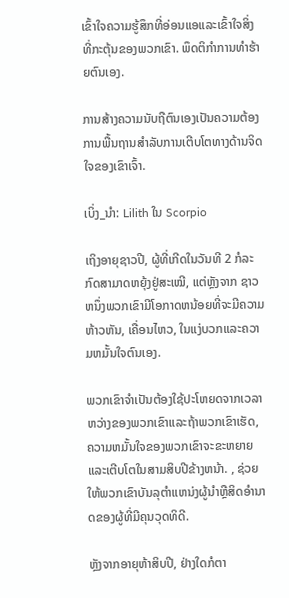ເຂົ້າໃຈຄວາມຮູ້ສຶກທີ່ອ່ອນແອແລະເຂົ້າໃຈສິ່ງທີ່ກະຕຸ້ນຂອງພວກເຂົາ. ພຶດຕິກຳການທຳຮ້າຍຕົນເອງ.

ການສ້າງຄວາມນັບຖືຕົນເອງເປັນຄວາມຕ້ອງການພື້ນຖານສຳລັບການເຕີບໂຕທາງດ້ານຈິດໃຈຂອງເຂົາເຈົ້າ.

ເບິ່ງ_ນຳ: Lilith ໃນ Scorpio

ເຖິງອາຍຸຊາວປີ, ຜູ້ທີ່ເກີດໃນວັນທີ 2 ກໍລະກົດສາມາດຫຍຸ້ງຢູ່ສະເໝີ, ແຕ່ຫຼັງຈາກ ຊາວຫນຶ່ງພວກເຂົາມີໂອກາດຫນ້ອຍທີ່ຈະມີຄວາມຫ້າວຫັນ, ເຄື່ອນໄຫວ, ໃນແງ່ບວກແລະຄວາມຫມັ້ນໃຈຕົນເອງ.

ພວກເຂົາຈໍາເປັນຕ້ອງໃຊ້ປະໂຫຍດຈາກເວລາຫວ່າງຂອງພວກເຂົາແລະຖ້າພວກເຂົາເຮັດ, ຄວາມຫມັ້ນໃຈຂອງພວກເຂົາຈະຂະຫຍາຍແລະເຕີບໂຕໃນສາມສິບປີຂ້າງຫນ້າ. , ຊ່ວຍໃຫ້ພວກເຂົາບັນລຸຕໍາແຫນ່ງຜູ້ນໍາຫຼືສິດອໍານາດຂອງຜູ້ທີ່ມີຄຸນວຸດທິດີ.

ຫຼັງຈາກອາຍຸຫ້າສິບປີ, ຢ່າງໃດກໍຕາ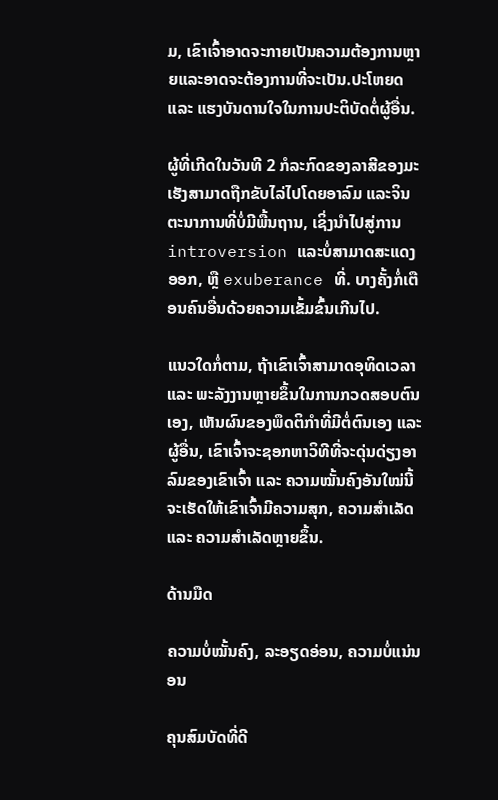ມ, ເຂົາເຈົ້າອາດຈະກາຍເປັນຄວາມຕ້ອງການຫຼາຍແລະອາດຈະຕ້ອງການທີ່ຈະເປັນ.ປະໂຫຍດ ແລະ ແຮງບັນດານໃຈໃນການປະຕິບັດຕໍ່ຜູ້ອື່ນ.

ຜູ້ທີ່ເກີດໃນວັນທີ 2 ກໍລະກົດຂອງລາສີຂອງມະເຮັງສາມາດຖືກຂັບໄລ່ໄປໂດຍອາລົມ ແລະຈິນຕະນາການທີ່ບໍ່ມີພື້ນຖານ, ເຊິ່ງນໍາໄປສູ່ການ introversion ແລະບໍ່ສາມາດສະແດງອອກ, ຫຼື exuberance ທີ່. ບາງຄັ້ງກໍ່ເຕືອນຄົນອື່ນດ້ວຍຄວາມເຂັ້ມຂົ້ນເກີນໄປ.

ແນວໃດກໍ່ຕາມ, ຖ້າເຂົາເຈົ້າສາມາດອຸທິດເວລາ ແລະ ພະລັງງານຫຼາຍຂຶ້ນໃນການກວດສອບຕົນເອງ, ເຫັນຜົນຂອງພຶດຕິກຳທີ່ມີຕໍ່ຕົນເອງ ແລະ ຜູ້ອື່ນ, ເຂົາເຈົ້າຈະຊອກຫາວິທີທີ່ຈະດຸ່ນດ່ຽງອາລົມຂອງເຂົາເຈົ້າ ແລະ ຄວາມໝັ້ນຄົງອັນໃໝ່ນີ້ຈະເຮັດໃຫ້ເຂົາເຈົ້າມີຄວາມສຸກ, ຄວາມສຳເລັດ ແລະ ຄວາມສຳເລັດຫຼາຍຂຶ້ນ.

ດ້ານມືດ

ຄວາມບໍ່ໝັ້ນຄົງ, ລະອຽດອ່ອນ, ຄວາມບໍ່ແນ່ນອນ

ຄຸນສົມບັດທີ່ດີ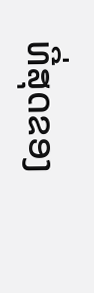ທີ່ສຸດຂອງ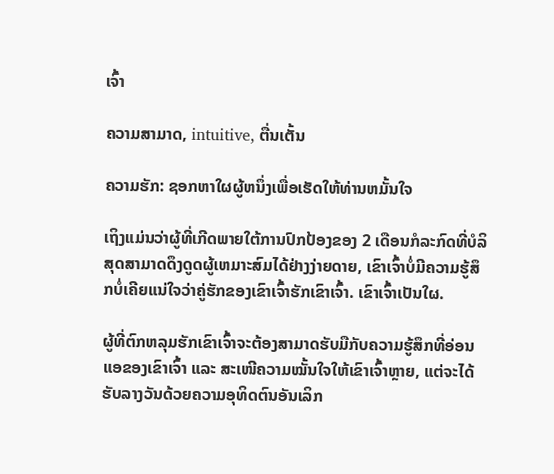ເຈົ້າ

ຄວາມສາມາດ, intuitive, ຕື່ນເຕັ້ນ

ຄວາມຮັກ: ຊອກຫາໃຜຜູ້ຫນຶ່ງເພື່ອເຮັດໃຫ້ທ່ານຫມັ້ນໃຈ

ເຖິງແມ່ນວ່າຜູ້ທີ່ເກີດພາຍໃຕ້ການປົກປ້ອງຂອງ 2 ເດືອນກໍລະກົດທີ່ບໍລິສຸດສາມາດດຶງດູດຜູ້ເຫມາະສົມໄດ້ຢ່າງງ່າຍດາຍ, ເຂົາເຈົ້າບໍ່ມີຄວາມຮູ້ສຶກບໍ່ເຄີຍແນ່ໃຈວ່າຄູ່ຮັກຂອງເຂົາເຈົ້າຮັກເຂົາເຈົ້າ. ເຂົາເຈົ້າເປັນໃຜ.

ຜູ້ທີ່ຕົກຫລຸມຮັກເຂົາເຈົ້າຈະຕ້ອງສາມາດຮັບມືກັບຄວາມຮູ້ສຶກທີ່ອ່ອນແອຂອງເຂົາເຈົ້າ ແລະ ສະເໜີຄວາມໝັ້ນໃຈໃຫ້ເຂົາເຈົ້າຫຼາຍ, ແຕ່ຈະໄດ້ຮັບລາງວັນດ້ວຍຄວາມອຸທິດຕົນອັນເລິກ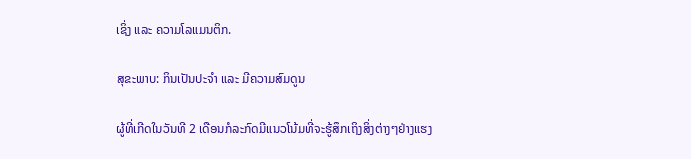ເຊິ່ງ ແລະ ຄວາມໂລແມນຕິກ.

ສຸຂະພາບ: ກິນເປັນປະຈຳ ແລະ ມີຄວາມສົມດູນ

ຜູ້ທີ່ເກີດໃນວັນທີ 2 ເດືອນກໍລະກົດມີແນວໂນ້ມທີ່ຈະຮູ້ສຶກເຖິງສິ່ງຕ່າງໆຢ່າງແຮງ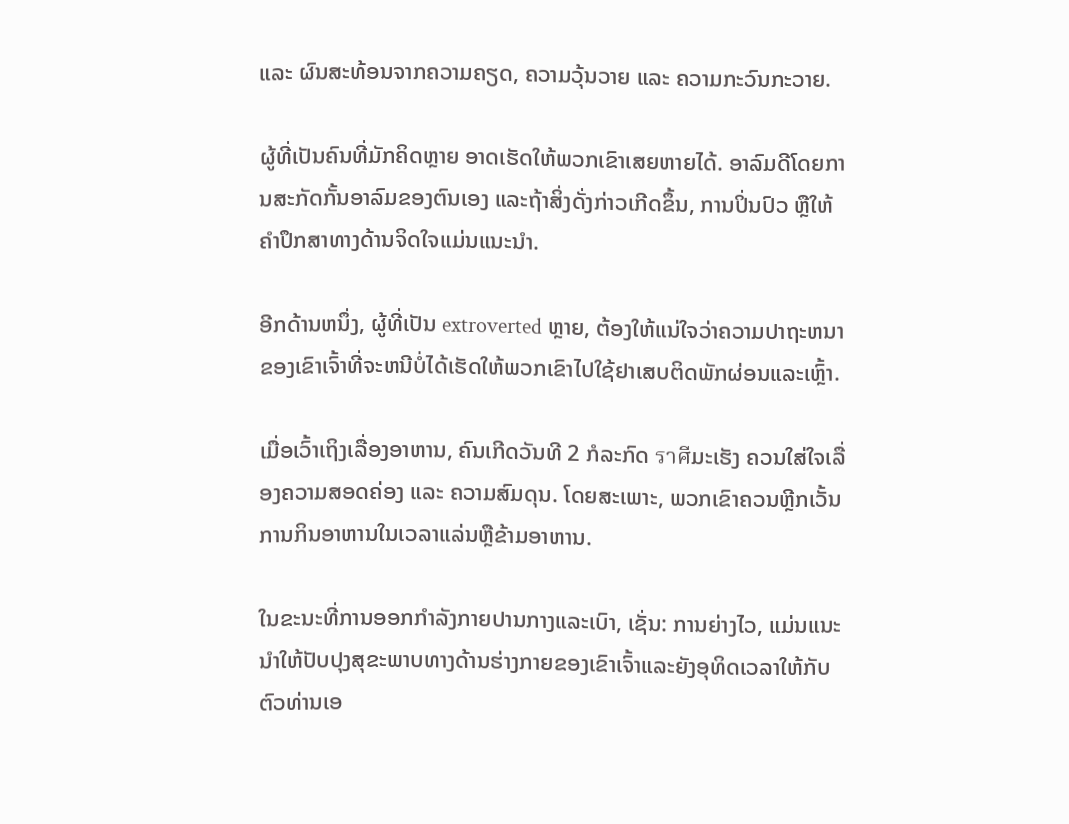ແລະ ຜົນສະທ້ອນຈາກຄວາມຄຽດ, ຄວາມວຸ້ນວາຍ ແລະ ຄວາມກະວົນກະວາຍ.

ຜູ້ທີ່ເປັນຄົນທີ່ມັກຄິດຫຼາຍ ອາດເຮັດໃຫ້ພວກເຂົາເສຍຫາຍໄດ້. ອາລົມດີໂດຍການສະກັດກັ້ນອາລົມຂອງຕົນເອງ ແລະຖ້າສິ່ງດັ່ງກ່າວເກີດຂຶ້ນ, ການປິ່ນປົວ ຫຼືໃຫ້ຄໍາປຶກສາທາງດ້ານຈິດໃຈແມ່ນແນະນໍາ.

ອີກດ້ານຫນຶ່ງ, ຜູ້ທີ່ເປັນ extroverted ຫຼາຍ, ຕ້ອງໃຫ້ແນ່ໃຈວ່າຄວາມປາຖະຫນາຂອງເຂົາເຈົ້າທີ່ຈະຫນີບໍ່ໄດ້ເຮັດໃຫ້ພວກເຂົາໄປໃຊ້ຢາເສບຕິດພັກຜ່ອນແລະເຫຼົ້າ.

ເມື່ອເວົ້າເຖິງເລື່ອງອາຫານ, ຄົນເກີດວັນທີ 2 ກໍລະກົດ ราศีມະເຮັງ ຄວນໃສ່ໃຈເລື່ອງຄວາມສອດຄ່ອງ ແລະ ຄວາມສົມດຸນ. ໂດຍສະເພາະ, ພວກເຂົາຄວນຫຼີກເວັ້ນການກິນອາຫານໃນເວລາແລ່ນຫຼືຂ້າມອາຫານ.

ໃນຂະນະທີ່ການອອກກໍາລັງກາຍປານກາງແລະເບົາ, ເຊັ່ນ: ການຍ່າງໄວ, ແມ່ນແນະນໍາໃຫ້ປັບປຸງສຸຂະພາບທາງດ້ານຮ່າງກາຍຂອງເຂົາເຈົ້າແລະຍັງອຸທິດເວລາໃຫ້ກັບຕົວທ່ານເອ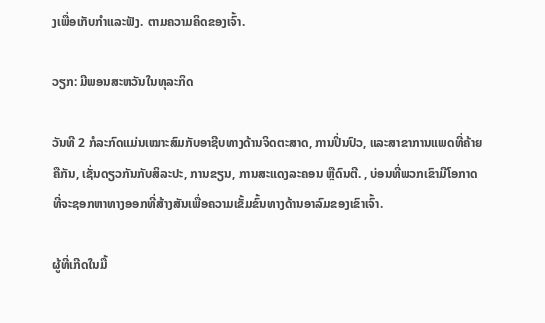ງເພື່ອເກັບກໍາແລະຟັງ. ຕາມຄວາມຄິດຂອງເຈົ້າ.

ວຽກ: ມີພອນສະຫວັນໃນທຸລະກິດ

ວັນທີ 2 ກໍລະກົດແມ່ນເໝາະສົມກັບອາຊີບທາງດ້ານຈິດຕະສາດ, ການປິ່ນປົວ, ແລະສາຂາການແພດທີ່ຄ້າຍຄືກັນ, ເຊັ່ນດຽວກັນກັບສິລະປະ, ການຂຽນ, ການສະແດງລະຄອນ ຫຼືດົນຕີ. , ບ່ອນທີ່ພວກເຂົາມີໂອກາດທີ່ຈະຊອກຫາທາງອອກທີ່ສ້າງສັນເພື່ອຄວາມເຂັ້ມຂົ້ນທາງດ້ານອາລົມຂອງເຂົາເຈົ້າ.

ຜູ້ທີ່ເກີດໃນມື້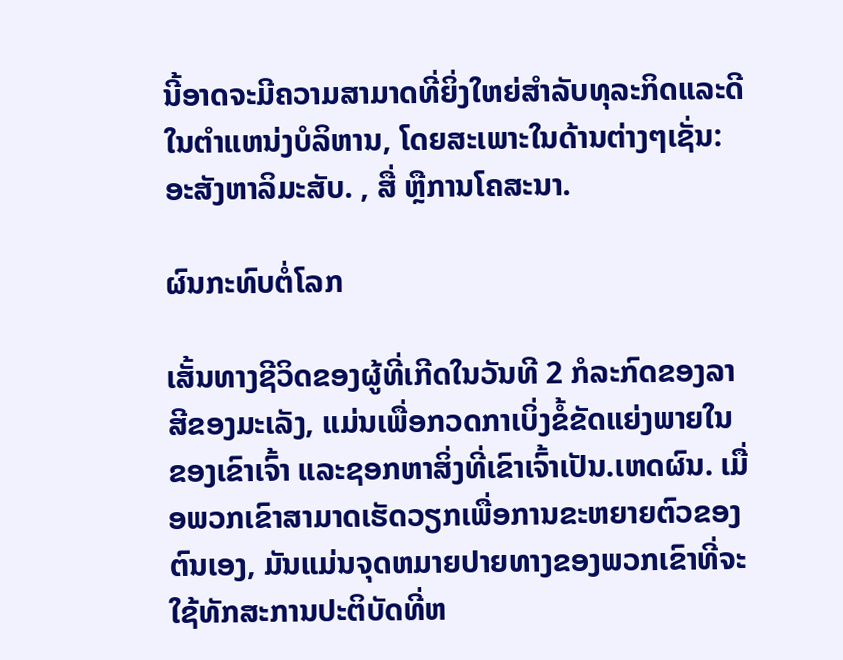ນີ້ອາດຈະມີຄວາມສາມາດທີ່ຍິ່ງໃຫຍ່ສໍາລັບທຸລະກິດແລະດີໃນຕໍາແຫນ່ງບໍລິຫານ, ໂດຍສະເພາະໃນດ້ານຕ່າງໆເຊັ່ນ: ອະສັງຫາລິມະສັບ. , ສື່ ຫຼືການໂຄສະນາ.

ຜົນກະທົບຕໍ່ໂລກ

ເສັ້ນທາງຊີວິດຂອງຜູ້ທີ່ເກີດໃນວັນທີ 2 ກໍລະກົດຂອງລາສີຂອງມະເລັງ, ແມ່ນເພື່ອກວດກາເບິ່ງຂໍ້ຂັດແຍ່ງພາຍໃນຂອງເຂົາເຈົ້າ ແລະຊອກຫາສິ່ງທີ່ເຂົາເຈົ້າເປັນ.ເຫດຜົນ. ເມື່ອພວກເຂົາສາມາດເຮັດວຽກເພື່ອການຂະຫຍາຍຕົວຂອງຕົນເອງ, ມັນແມ່ນຈຸດຫມາຍປາຍທາງຂອງພວກເຂົາທີ່ຈະໃຊ້ທັກສະການປະຕິບັດທີ່ຫ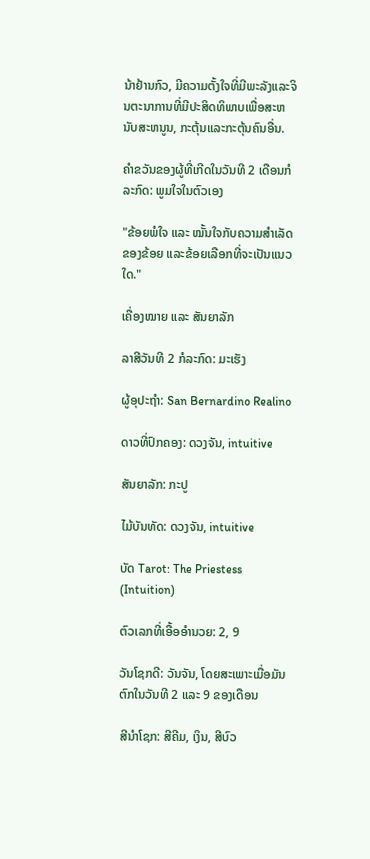ນ້າຢ້ານກົວ, ມີຄວາມຕັ້ງໃຈທີ່ມີພະລັງແລະຈິນຕະນາການທີ່ມີປະສິດທິພາບເພື່ອສະຫນັບສະຫນູນ, ກະຕຸ້ນແລະກະຕຸ້ນຄົນອື່ນ.

ຄໍາຂວັນຂອງຜູ້ທີ່ເກີດໃນວັນທີ 2 ເດືອນກໍລະກົດ: ພູມໃຈໃນຕົວເອງ

"ຂ້ອຍພໍໃຈ ແລະ ໝັ້ນໃຈກັບຄວາມສໍາເລັດຂອງຂ້ອຍ ແລະຂ້ອຍເລືອກທີ່ຈະເປັນແນວໃດ."

ເຄື່ອງໝາຍ ແລະ ສັນຍາລັກ

ລາສີວັນທີ 2 ກໍລະກົດ: ມະເຮັງ

ຜູ້ອຸປະຖໍາ: San Bernardino Realino

ດາວທີ່ປົກຄອງ: ດວງຈັນ, intuitive

ສັນຍາລັກ: ກະປູ

ໄມ້ບັນທັດ: ດວງຈັນ, intuitive

ບັດ Tarot: The Priestess (Intuition)

ຕົວເລກທີ່ເອື້ອອໍານວຍ: 2, 9

ວັນໂຊກດີ: ວັນຈັນ, ໂດຍສະເພາະເມື່ອມັນຕົກໃນວັນທີ 2 ແລະ 9 ຂອງເດືອນ

ສີນຳໂຊກ: ສີຄີມ, ເງິນ, ສີບົວ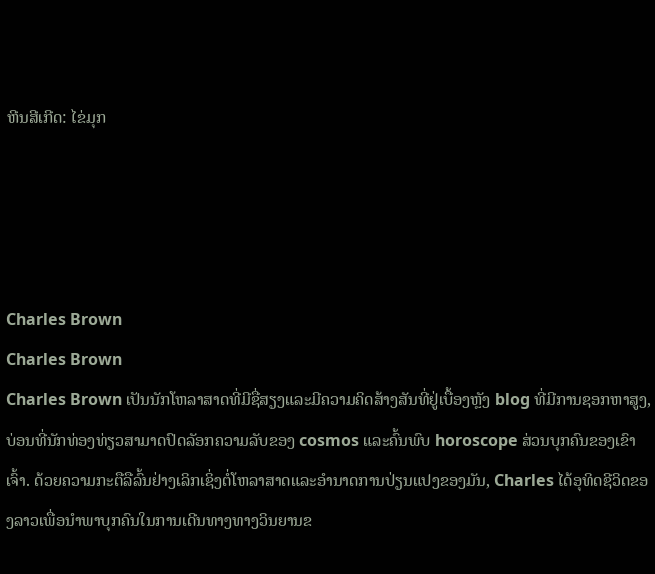ຫີນສີເກີດ: ໄຂ່ມຸກ




Charles Brown
Charles Brown
Charles Brown ເປັນນັກໂຫລາສາດທີ່ມີຊື່ສຽງແລະມີຄວາມຄິດສ້າງສັນທີ່ຢູ່ເບື້ອງຫຼັງ blog ທີ່ມີການຊອກຫາສູງ, ບ່ອນທີ່ນັກທ່ອງທ່ຽວສາມາດປົດລັອກຄວາມລັບຂອງ cosmos ແລະຄົ້ນພົບ horoscope ສ່ວນບຸກຄົນຂອງເຂົາເຈົ້າ. ດ້ວຍຄວາມກະຕືລືລົ້ນຢ່າງເລິກເຊິ່ງຕໍ່ໂຫລາສາດແລະອໍານາດການປ່ຽນແປງຂອງມັນ, Charles ໄດ້ອຸທິດຊີວິດຂອງລາວເພື່ອນໍາພາບຸກຄົນໃນການເດີນທາງທາງວິນຍານຂ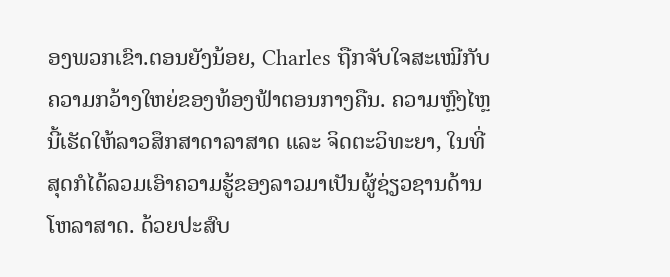ອງພວກເຂົາ.ຕອນຍັງນ້ອຍ, Charles ຖືກຈັບໃຈສະເໝີກັບຄວາມກວ້າງໃຫຍ່ຂອງທ້ອງຟ້າຕອນກາງຄືນ. ຄວາມຫຼົງໄຫຼນີ້ເຮັດໃຫ້ລາວສຶກສາດາລາສາດ ແລະ ຈິດຕະວິທະຍາ, ໃນທີ່ສຸດກໍໄດ້ລວມເອົາຄວາມຮູ້ຂອງລາວມາເປັນຜູ້ຊ່ຽວຊານດ້ານໂຫລາສາດ. ດ້ວຍປະສົບ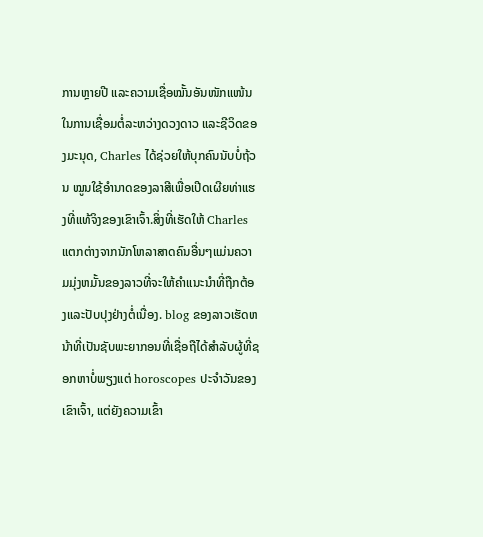ການຫຼາຍປີ ແລະຄວາມເຊື່ອໝັ້ນອັນໜັກແໜ້ນໃນການເຊື່ອມຕໍ່ລະຫວ່າງດວງດາວ ແລະຊີວິດຂອງມະນຸດ, Charles ໄດ້ຊ່ວຍໃຫ້ບຸກຄົນນັບບໍ່ຖ້ວນ ໝູນໃຊ້ອຳນາດຂອງລາສີເພື່ອເປີດເຜີຍທ່າແຮງທີ່ແທ້ຈິງຂອງເຂົາເຈົ້າ.ສິ່ງທີ່ເຮັດໃຫ້ Charles ແຕກຕ່າງຈາກນັກໂຫລາສາດຄົນອື່ນໆແມ່ນຄວາມມຸ່ງຫມັ້ນຂອງລາວທີ່ຈະໃຫ້ຄໍາແນະນໍາທີ່ຖືກຕ້ອງແລະປັບປຸງຢ່າງຕໍ່ເນື່ອງ. blog ຂອງລາວເຮັດຫນ້າທີ່ເປັນຊັບພະຍາກອນທີ່ເຊື່ອຖືໄດ້ສໍາລັບຜູ້ທີ່ຊອກຫາບໍ່ພຽງແຕ່ horoscopes ປະຈໍາວັນຂອງເຂົາເຈົ້າ, ແຕ່ຍັງຄວາມເຂົ້າ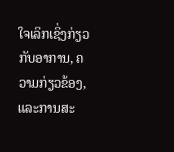ໃຈເລິກເຊິ່ງກ່ຽວກັບອາການ, ຄວາມກ່ຽວຂ້ອງ, ແລະການສະ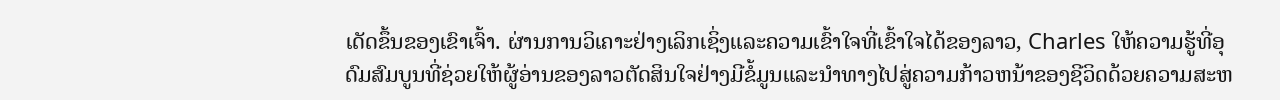ເດັດຂຶ້ນຂອງເຂົາເຈົ້າ. ຜ່ານການວິເຄາະຢ່າງເລິກເຊິ່ງແລະຄວາມເຂົ້າໃຈທີ່ເຂົ້າໃຈໄດ້ຂອງລາວ, Charles ໃຫ້ຄວາມຮູ້ທີ່ອຸດົມສົມບູນທີ່ຊ່ວຍໃຫ້ຜູ້ອ່ານຂອງລາວຕັດສິນໃຈຢ່າງມີຂໍ້ມູນແລະນໍາທາງໄປສູ່ຄວາມກ້າວຫນ້າຂອງຊີວິດດ້ວຍຄວາມສະຫ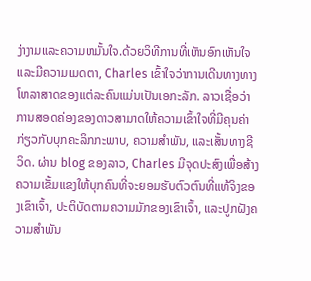ງ່າງາມແລະຄວາມຫມັ້ນໃຈ.ດ້ວຍວິທີການທີ່ເຫັນອົກເຫັນໃຈແລະມີຄວາມເມດຕາ, Charles ເຂົ້າໃຈວ່າການເດີນທາງທາງໂຫລາສາດຂອງແຕ່ລະຄົນແມ່ນເປັນເອກະລັກ. ລາວເຊື່ອວ່າການສອດຄ່ອງຂອງດາວສາມາດໃຫ້ຄວາມເຂົ້າໃຈທີ່ມີຄຸນຄ່າກ່ຽວກັບບຸກຄະລິກກະພາບ, ຄວາມສໍາພັນ, ແລະເສັ້ນທາງຊີວິດ. ຜ່ານ blog ຂອງລາວ, Charles ມີຈຸດປະສົງເພື່ອສ້າງຄວາມເຂັ້ມແຂງໃຫ້ບຸກຄົນທີ່ຈະຍອມຮັບຕົວຕົນທີ່ແທ້ຈິງຂອງເຂົາເຈົ້າ, ປະຕິບັດຕາມຄວາມມັກຂອງເຂົາເຈົ້າ, ແລະປູກຝັງຄວາມສໍາພັນ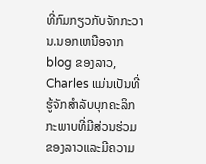ທີ່ກົມກຽວກັບຈັກກະວານ.ນອກເຫນືອຈາກ blog ຂອງລາວ, Charles ແມ່ນເປັນທີ່ຮູ້ຈັກສໍາລັບບຸກຄະລິກກະພາບທີ່ມີສ່ວນຮ່ວມຂອງລາວແລະມີຄວາມ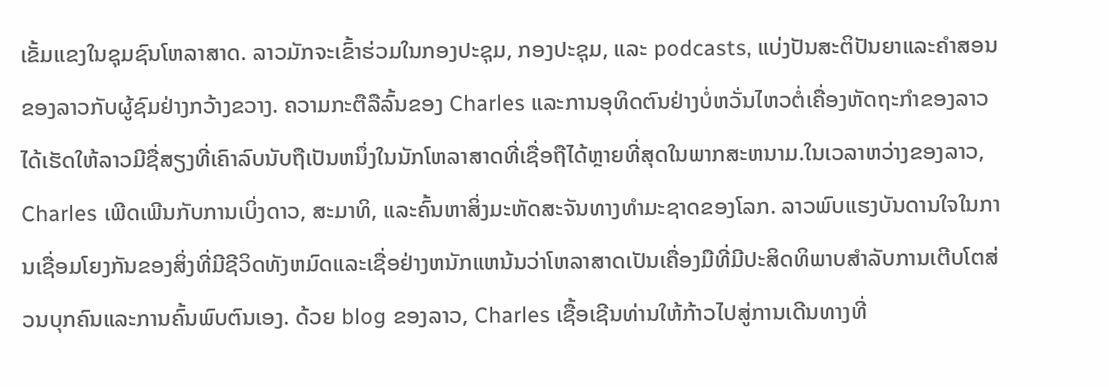ເຂັ້ມແຂງໃນຊຸມຊົນໂຫລາສາດ. ລາວມັກຈະເຂົ້າຮ່ວມໃນກອງປະຊຸມ, ກອງປະຊຸມ, ແລະ podcasts, ແບ່ງປັນສະຕິປັນຍາແລະຄໍາສອນຂອງລາວກັບຜູ້ຊົມຢ່າງກວ້າງຂວາງ. ຄວາມກະຕືລືລົ້ນຂອງ Charles ແລະການອຸທິດຕົນຢ່າງບໍ່ຫວັ່ນໄຫວຕໍ່ເຄື່ອງຫັດຖະກໍາຂອງລາວໄດ້ເຮັດໃຫ້ລາວມີຊື່ສຽງທີ່ເຄົາລົບນັບຖືເປັນຫນຶ່ງໃນນັກໂຫລາສາດທີ່ເຊື່ອຖືໄດ້ຫຼາຍທີ່ສຸດໃນພາກສະຫນາມ.ໃນເວລາຫວ່າງຂອງລາວ, Charles ເພີດເພີນກັບການເບິ່ງດາວ, ສະມາທິ, ແລະຄົ້ນຫາສິ່ງມະຫັດສະຈັນທາງທໍາມະຊາດຂອງໂລກ. ລາວພົບແຮງບັນດານໃຈໃນການເຊື່ອມໂຍງກັນຂອງສິ່ງທີ່ມີຊີວິດທັງຫມົດແລະເຊື່ອຢ່າງຫນັກແຫນ້ນວ່າໂຫລາສາດເປັນເຄື່ອງມືທີ່ມີປະສິດທິພາບສໍາລັບການເຕີບໂຕສ່ວນບຸກຄົນແລະການຄົ້ນພົບຕົນເອງ. ດ້ວຍ blog ຂອງລາວ, Charles ເຊື້ອເຊີນທ່ານໃຫ້ກ້າວໄປສູ່ການເດີນທາງທີ່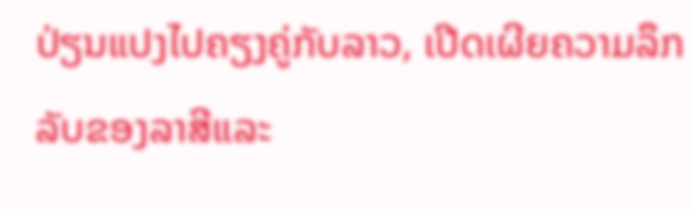ປ່ຽນແປງໄປຄຽງຄູ່ກັບລາວ, ເປີດເຜີຍຄວາມລຶກລັບຂອງລາສີແລະ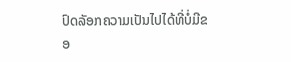ປົດລັອກຄວາມເປັນໄປໄດ້ທີ່ບໍ່ມີຂອ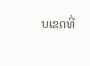ບເຂດທີ່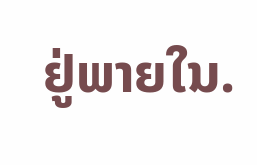ຢູ່ພາຍໃນ.